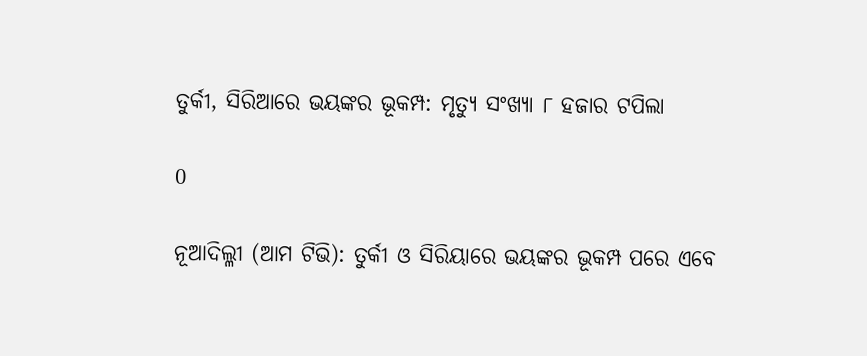ତୁର୍କୀ, ସିରିଆରେ ଭୟଙ୍କର ଭୂକମ୍ପ: ମୃତ୍ୟୁ ସଂଖ୍ୟା ୮ ହଜାର ଟପିଲା

0

ନୂଆଦିଲ୍ଳୀ (ଆମ ଟିଭି): ତୁର୍କୀ ଓ ସିରିୟାରେ ଭୟଙ୍କର ଭୂକମ୍ପ ପରେ ଏବେ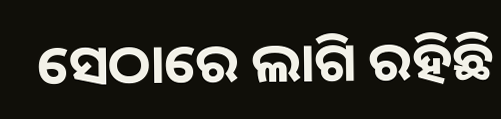ସେଠାରେ ଲାଗି ରହିଛି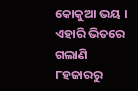କୋକୁଆ ଭୟ । ଏହାରି ଭିତରେ ଗଲାଣି ୮ହଜାରରୁ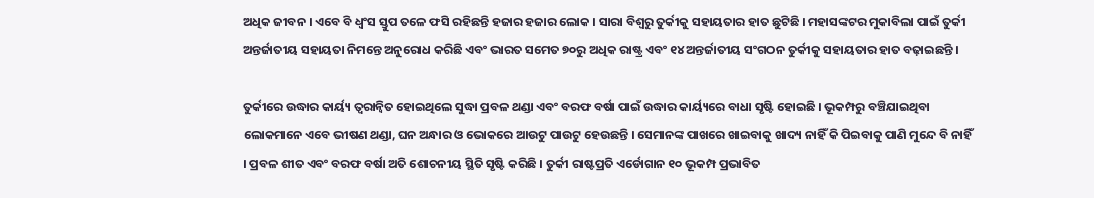ଅଧିକ ଜୀବନ । ଏବେ ବି ଧ୍ୱଂସ ସ୍ତୁପ ତଳେ ଫସି ରହିଛନ୍ତି ହଜାର ହଜାର ଲୋକ । ସାରା ବିଶ୍ୱରୁ ତୁର୍କୀକୁ ସହାୟତାର ହାତ ଛୁଟିଛି । ମହାସଙ୍କଟର ମୁକାବିଲା ପାଇଁ ତୁର୍କୀ ଅନ୍ତର୍ଜାତୀୟ ସହାୟତା ନିମନ୍ତେ ଅନୁରୋଧ କରିଛି ଏବଂ ଭାରତ ସମେତ ୭୦ରୁ ଅଧିକ ରାଷ୍ଟ୍ର ଏବଂ ୧୪ ଅନ୍ତର୍ଜାତୀୟ ସଂଗଠନ ତୁର୍କୀକୁ ସହାୟତାର ହାତ ବଢ଼ାଇଛନ୍ତି ।

ତୁର୍କୀରେ ଉଦ୍ଧାର କାର୍ୟ୍ୟ ତ୍ବରାନ୍ବିତ ହୋଇଥିଲେ ସୁଦ୍ଧା ପ୍ରବଳ ଥଣ୍ଡା ଏବଂ ବରଫ ବର୍ଷା ପାଇଁ ଉଦ୍ଧାର କାର୍ୟ୍ୟରେ ବାଧା ସୃଷ୍ଟି ହୋଇଛି । ଭୂକମ୍ପରୁ ବଞ୍ଚିଯାଇଥିବା ଲୋକମାନେ ଏବେ ଭୀଷଣ ଥଣ୍ଡା, ଘନ ଅନ୍ଧାର ଓ ଭୋକରେ ଆଉଟୁ ପାଉଟୁ ହେଉଛନ୍ତି । ସେମାନଙ୍କ ପାଖରେ ଖାଇବାକୁ ଖାଦ୍ୟ ନାହିଁ କି ପିଇବାକୁ ପାଣି ମୁନ୍ଦେ ବି ନାହିଁ । ପ୍ରବଳ ଶୀତ ଏବଂ ବରଫ ବର୍ଷା ଅତି ଶୋଚନୀୟ ସ୍ଥିତି ସୃଷ୍ଟି କରିଛି । ତୁର୍କୀ ରାଷ୍ଟପ୍ରତି ଏର୍ଡୋଗାନ ୧୦ ଭୂକମ୍ପ ପ୍ରଭାବିତ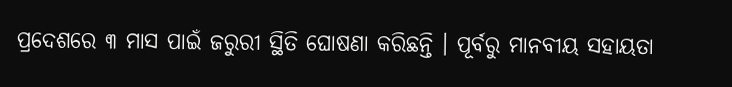ପ୍ରଦେଶରେ ୩ ମାସ ପାଇଁ ଜରୁରୀ ସ୍ଥିତି ଘୋଷଣା କରିଛନ୍ତି । ପୂର୍ବରୁ ମାନବୀୟ ସହାୟତା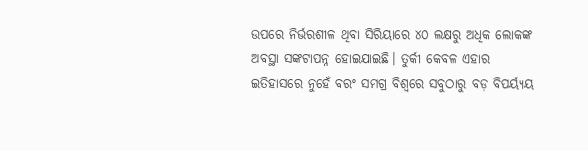ଉପରେ ନିର୍ଭରଶୀଳ ଥିବା ସିରିୟାରେ ୪୦ ଲକ୍ଷରୁ ଅଧିକ ଲୋକଙ୍କ ଅବସ୍ଥା ସଙ୍କଟାପନ୍ନ ହୋଇଯାଇଛି। ତୁର୍କୀ କେବଳ ଏହାର ଇତିହାସରେ ନୁହେଁ ବରଂ ସମଗ୍ର ବିଶ୍ବରେ ସବୁଠାରୁ ବଡ଼ ବିପର୍ୟ୍ୟୟ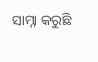ସାମ୍ନା କରୁଛି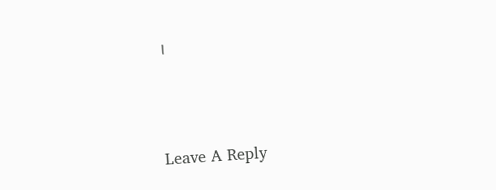।



Leave A Reply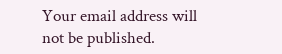Your email address will not be published.